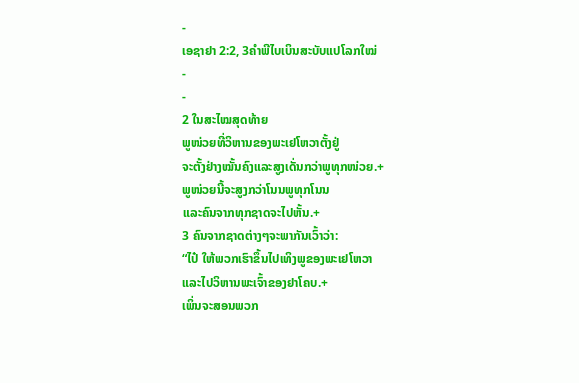-
ເອຊາຢາ 2:2, 3ຄຳພີໄບເບິນສະບັບແປໂລກໃໝ່
-
-
2 ໃນສະໄໝສຸດທ້າຍ
ພູໜ່ວຍທີ່ວິຫານຂອງພະເຢໂຫວາຕັ້ງຢູ່
ຈະຕັ້ງຢ່າງໝັ້ນຄົງແລະສູງເດັ່ນກວ່າພູທຸກໜ່ວຍ.+
ພູໜ່ວຍນີ້ຈະສູງກວ່າໂນນພູທຸກໂນນ
ແລະຄົນຈາກທຸກຊາດຈະໄປຫັ້ນ.+
3 ຄົນຈາກຊາດຕ່າງໆຈະພາກັນເວົ້າວ່າ:
“ໄປ໋ ໃຫ້ພວກເຮົາຂຶ້ນໄປເທິງພູຂອງພະເຢໂຫວາ
ແລະໄປວິຫານພະເຈົ້າຂອງຢາໂຄບ.+
ເພິ່ນຈະສອນພວກ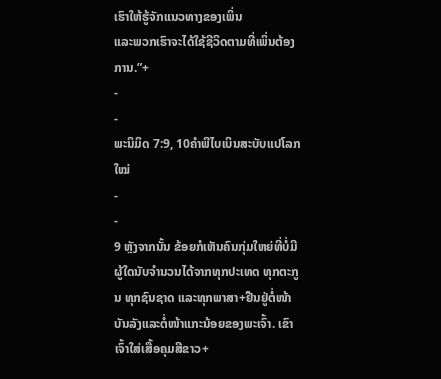ເຮົາໃຫ້ຮູ້ຈັກແນວທາງຂອງເພິ່ນ
ແລະພວກເຮົາຈະໄດ້ໃຊ້ຊີວິດຕາມທີ່ເພິ່ນຕ້ອງການ.”+
-
-
ພະນິມິດ 7:9, 10ຄຳພີໄບເບິນສະບັບແປໂລກໃໝ່
-
-
9 ຫຼັງຈາກນັ້ນ ຂ້ອຍກໍເຫັນຄົນກຸ່ມໃຫຍ່ທີ່ບໍ່ມີຜູ້ໃດນັບຈຳນວນໄດ້ຈາກທຸກປະເທດ ທຸກຕະກູນ ທຸກຊົນຊາດ ແລະທຸກພາສາ+ຢືນຢູ່ຕໍ່ໜ້າບັນລັງແລະຕໍ່ໜ້າແກະນ້ອຍຂອງພະເຈົ້າ. ເຂົາເຈົ້າໃສ່ເສື້ອຄຸມສີຂາວ+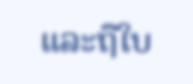ແລະຖືໃບ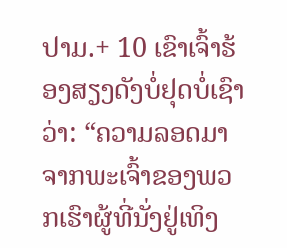ປາມ.+ 10 ເຂົາເຈົ້າຮ້ອງສຽງດັງບໍ່ຢຸດບໍ່ເຊົາວ່າ: “ຄວາມລອດມາຈາກພະເຈົ້າຂອງພວກເຮົາຜູ້ທີ່ນັ່ງຢູ່ເທິງ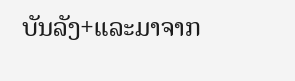ບັນລັງ+ແລະມາຈາກ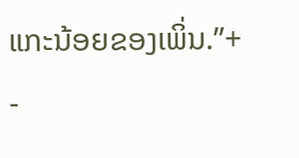ແກະນ້ອຍຂອງເພິ່ນ.”+
-